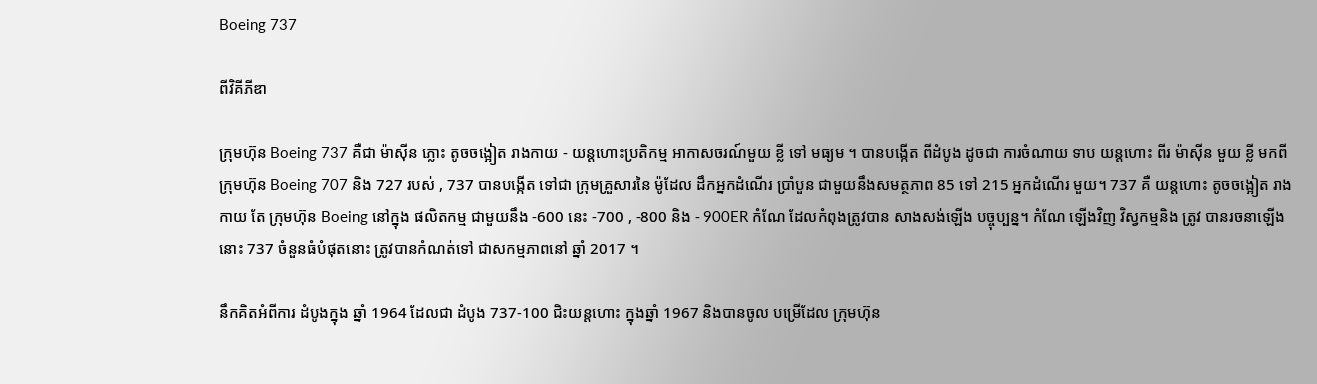Boeing 737

ពីវិគីភីឌា

ក្រុមហ៊ុន Boeing 737 គឺជា ម៉ាស៊ីន ភ្លោះ តូចចង្អៀត រាងកាយ - យន្តហោះប្រតិកម្ម អាកាសចរណ៍មួយ ខ្លី ទៅ មធ្យម ។ បានបង្កើត ពីដំបូង ដូចជា ការចំណាយ ទាប យន្តហោះ ពីរ ម៉ាស៊ីន មួយ ខ្លី មកពី ក្រុមហ៊ុន Boeing 707 និង 727 របស់ , 737 បានបង្កើត ទៅជា ក្រុមគ្រួសារនៃ ម៉ូដែល ដឹកអ្នកដំណើរ ប្រាំបួន ជាមួយនឹងសមត្ថភាព 85 ទៅ 215 អ្នកដំណើរ មួយ។ 737 គឺ យន្តហោះ តូចចង្អៀត រាងកាយ តែ ក្រុមហ៊ុន Boeing នៅក្នុង ផលិតកម្ម ជាមួយនឹង -600 នេះ -700 , -800 និង - 900ER កំណែ ដែលកំពុងត្រូវបាន សាងសង់ឡើង បច្ចុប្បន្ន។ កំណែ ឡើងវិញ វិស្វកម្មនិង ត្រូវ បានរចនាឡើង នោះ 737 ចំនួនធំបំផុតនោះ ត្រូវបានកំណត់ទៅ ជាសកម្មភាពនៅ ឆ្នាំ 2017 ។

នឹកគិតអំពីការ ដំបូងក្នុង ឆ្នាំ 1964 ដែលជា ដំបូង 737-100 ជិះយន្ដហោះ ក្នុងឆ្នាំ 1967 និងបានចូល បម្រើដែល ក្រុមហ៊ុន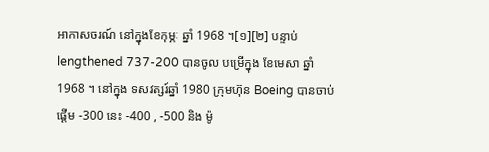អាកាសចរណ៍ នៅក្នុងខែកុម្ភៈ ឆ្នាំ 1968 ។[១][២] បន្ទាប់ lengthened 737-200 បានចូល បម្រើក្នុង ខែមេសា ឆ្នាំ 1968 ។ នៅក្នុង ទសវត្សរ៍ឆ្នាំ 1980 ក្រុមហ៊ុន Boeing បានចាប់ផ្តើម -300 នេះ -400 , -500 និង ម៉ូ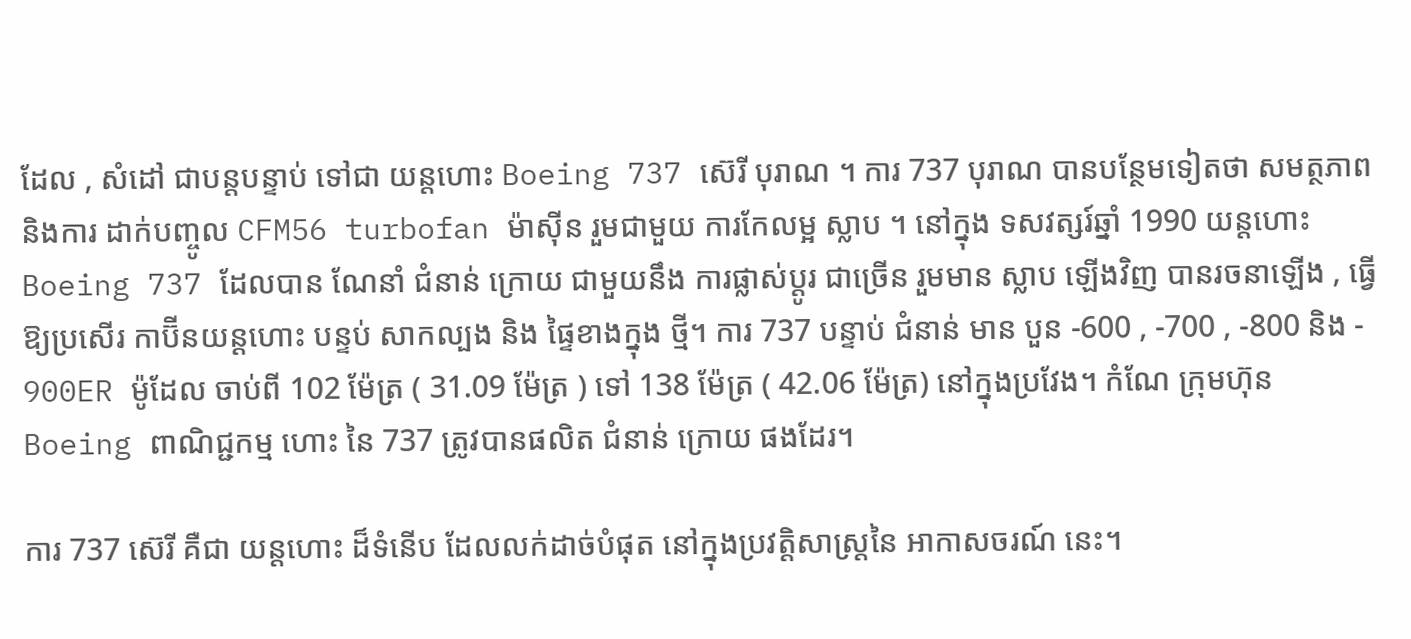ដែល , សំដៅ ជាបន្តបន្ទាប់ ទៅជា យន្តហោះ Boeing 737 ស៊េរី បុរាណ ។ ការ 737 បុរាណ បានបន្ថែមទៀតថា សមត្ថភាពនិងការ ដាក់បញ្ចូល CFM56 turbofan ម៉ាស៊ីន រួមជាមួយ ការកែលម្អ ស្លាប ។ នៅក្នុង ទសវត្សរ៍ឆ្នាំ 1990 យន្តហោះ Boeing 737 ដែលបាន ណែនាំ ជំនាន់ ក្រោយ ជាមួយនឹង ការផ្លាស់ប្តូរ ជាច្រើន រួមមាន ស្លាប ឡើងវិញ បានរចនាឡើង , ធ្វើឱ្យប្រសើរ កាប៊ីនយន្ដហោះ បន្ទប់ សាកល្បង និង ផ្ទៃខាងក្នុង ថ្មី។ ការ 737 បន្ទាប់ ជំនាន់ មាន បួន -600 , -700 , -800 និង - 900ER ម៉ូដែល ចាប់ពី 102 ម៉ែត្រ ( 31.09 ម៉ែត្រ ) ទៅ 138 ម៉ែត្រ ( 42.06 ម៉ែត្រ) នៅក្នុងប្រវែង។ កំណែ ក្រុមហ៊ុន Boeing ពាណិជ្ជកម្ម ហោះ នៃ 737 ត្រូវបានផលិត ជំនាន់ ក្រោយ ផងដែរ។

ការ 737 ស៊េរី គឺជា យន្តហោះ ដ៏ទំនើប ដែលលក់ដាច់បំផុត នៅក្នុងប្រវត្តិសាស្ត្រនៃ អាកាសចរណ៍ នេះ។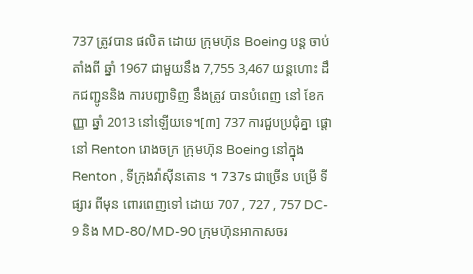737 ត្រូវបាន ផលិត ដោយ ក្រុមហ៊ុន Boeing បន្ត ចាប់តាំងពី ឆ្នាំ 1967 ជាមួយនឹង 7,755 3,467 យន្តហោះ ដឹកជញ្ជូននិង ការបញ្ជាទិញ នឹងត្រូវ បានបំពេញ នៅ ខែកញ្ញា ឆ្នាំ 2013 នៅឡើយទេ។[៣] 737 ការជួបប្រជុំគ្នា ផ្តោ នៅ Renton រោងចក្រ ក្រុមហ៊ុន Boeing នៅក្នុង Renton , ទីក្រុងវ៉ាស៊ីនតោន ។ 737s ជាច្រើន បម្រើ ទីផ្សារ ពីមុន ពោរពេញទៅ ដោយ 707 , 727 , 757 DC- 9 និង MD-80/MD-90 ក្រុមហ៊ុនអាកាសចរ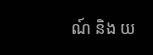ណ៍ និង យ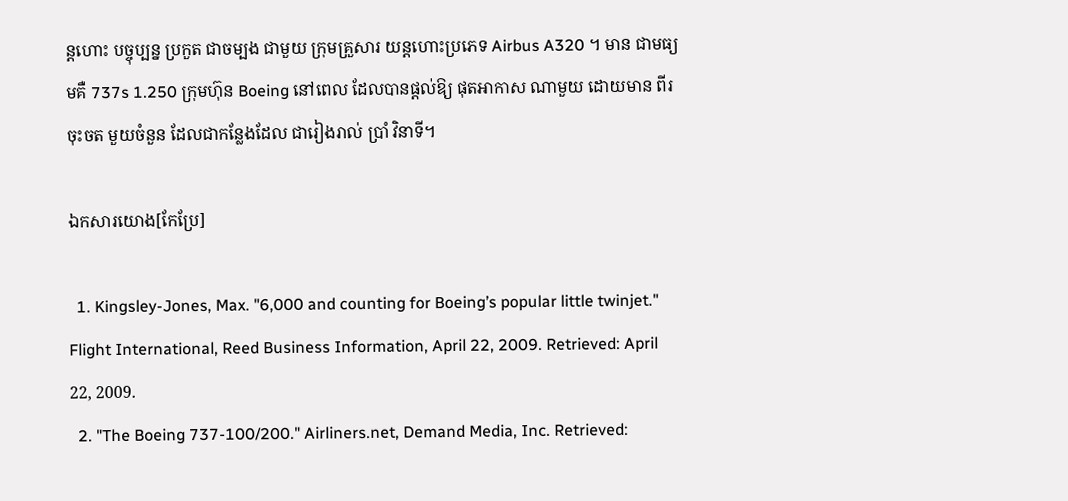ន្ដហោះ បច្ចុប្បន្ន ប្រកួត ជាចម្បង ជាមួយ ក្រុមគ្រួសារ យន្តហោះប្រភេទ Airbus A320 ។ មាន ជាមធ្យមគឺ 737s 1.250 ក្រុមហ៊ុន Boeing នៅពេល ដែលបានផ្តល់ឱ្យ ផុតអាកាស ណាមួយ ដោយមាន ពីរ ចុះចត មួយចំនួន ដែលជាកន្លែងដែល ជារៀងរាល់ ប្រាំ វិនាទី។

ឯកសារយោង[កែប្រែ]

  1. Kingsley-Jones, Max. "6,000 and counting for Boeing’s popular little twinjet." Flight International, Reed Business Information, April 22, 2009. Retrieved: April 22, 2009.
  2. "The Boeing 737-100/200." Airliners.net, Demand Media, Inc. Retrieved: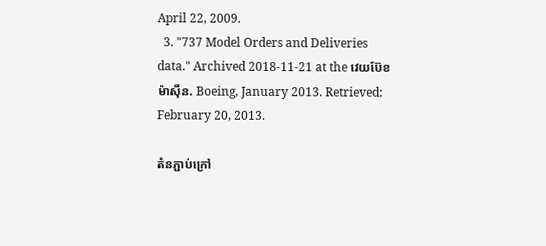April 22, 2009.
  3. "737 Model Orders and Deliveries data." Archived 2018-11-21 at the វេយប៊ែខ ម៉ាស៊ីន. Boeing, January 2013. Retrieved: February 20, 2013.

តំនភ្ជាប់ក្រៅ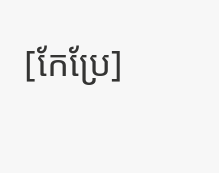[កែប្រែ]